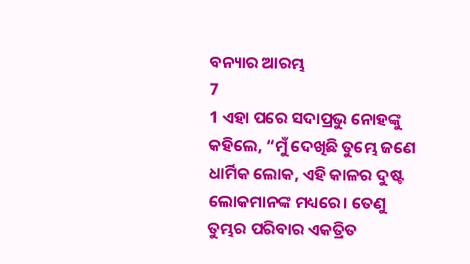ବନ୍ୟାର ଆରମ୍ଭ
7
1 ଏହା ପରେ ସଦାପ୍ରଭୁ ନୋହଙ୍କୁ କହିଲେ, “ମୁଁ ଦେଖିଛି ତୁମ୍ଭେ ଜଣେ ଧାର୍ମିକ ଲୋକ, ଏହି କାଳର ଦୁଷ୍ଟ ଲୋକମାନଙ୍କ ମଧ୍ୟରେ। ତେଣୁ ତୁମ୍ଭର ପରିବାର ଏକତ୍ରିତ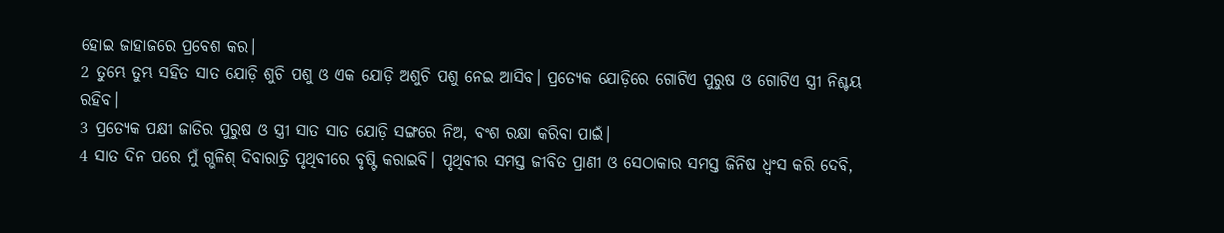ହୋଇ ଜାହାଜରେ ପ୍ରବେଶ କର।
2 ତୁମ୍ଭେ ତୁମ୍ଭ ସହିତ ସାତ ଯୋଡ଼ି ଶୁଚି ପଶୁ ଓ ଏକ ଯୋଡ଼ି ଅଶୁଚି ପଶୁ ନେଇ ଆସିବ। ପ୍ରତ୍ୟେକ ଯୋଡ଼ିରେ ଗୋଟିଏ ପୁରୁଷ ଓ ଗୋଟିଏ ସ୍ତ୍ରୀ ନିଶ୍ଚୟ ରହିବ।
3 ପ୍ରତ୍ୟେକ ପକ୍ଷୀ ଜାତିର ପୁରୁଷ ଓ ସ୍ତ୍ରୀ ସାତ ସାତ ଯୋଡ଼ି ସଙ୍ଗରେ ନିଅ, ବଂଶ ରକ୍ଷା କରିବା ପାଇଁ।
4 ସାତ ଦିନ ପରେ ମୁଁ ଗ୍ଭଳିଶ୍ ଦିବାରାତ୍ରି ପୃଥିବୀରେ ବୃଷ୍ଟି କରାଇବି। ପୃଥିବୀର ସମସ୍ତ ଜୀବିତ ପ୍ରାଣୀ ଓ ସେଠାକାର ସମସ୍ତ ଜିନିଷ ଧ୍ୱଂସ କରି ଦେବି,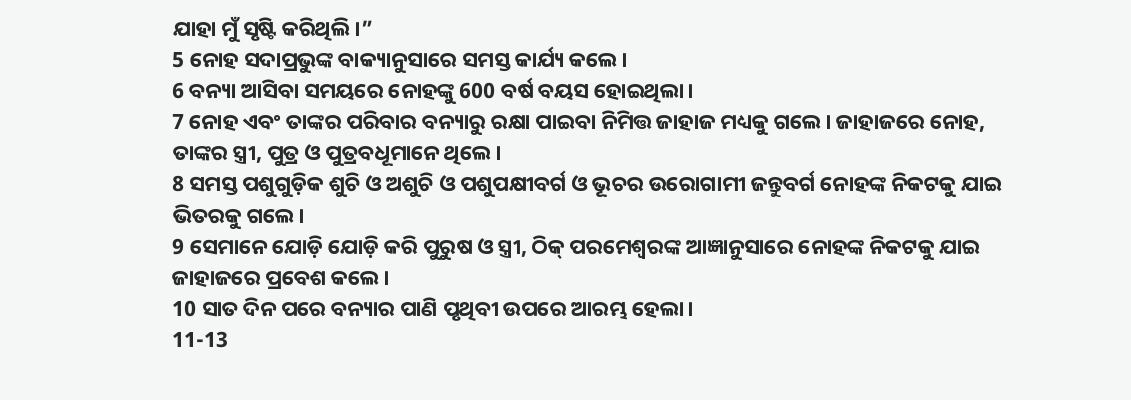ଯାହା ମୁଁ ସୃଷ୍ଟି କରିଥିଲି।”
5 ନୋହ ସଦାପ୍ରଭୁଙ୍କ ବାକ୍ୟାନୁସାରେ ସମସ୍ତ କାର୍ଯ୍ୟ କଲେ।
6 ବନ୍ୟା ଆସିବା ସମୟରେ ନୋହଙ୍କୁ 600 ବର୍ଷ ବୟସ ହୋଇଥିଲା।
7 ନୋହ ଏବଂ ତାଙ୍କର ପରିବାର ବନ୍ୟାରୁ ରକ୍ଷା ପାଇବା ନିମିତ୍ତ ଜାହାଜ ମଧ୍ୟକୁ ଗଲେ। ଜାହାଜରେ ନୋହ, ତାଙ୍କର ସ୍ତ୍ରୀ, ପୁତ୍ର ଓ ପୁତ୍ରବଧୂମାନେ ଥିଲେ।
8 ସମସ୍ତ ପଶୁଗୁଡ଼ିକ ଶୁଚି ଓ ଅଶୁଚି ଓ ପଶୁପକ୍ଷୀବର୍ଗ ଓ ଭୂଚର ଉରୋଗାମୀ ଜନ୍ତୁବର୍ଗ ନୋହଙ୍କ ନିକଟକୁ ଯାଇ ଭିତରକୁ ଗଲେ।
9 ସେମାନେ ଯୋଡ଼ି ଯୋଡ଼ି କରି ପୁରୁଷ ଓ ସ୍ତ୍ରୀ, ଠିକ୍ ପରମେଶ୍ୱରଙ୍କ ଆଜ୍ଞାନୁସାରେ ନୋହଙ୍କ ନିକଟକୁ ଯାଇ ଜାହାଜରେ ପ୍ରବେଶ କଲେ।
10 ସାତ ଦିନ ପରେ ବନ୍ୟାର ପାଣି ପୃଥିବୀ ଉପରେ ଆରମ୍ଭ ହେଲା।
11-13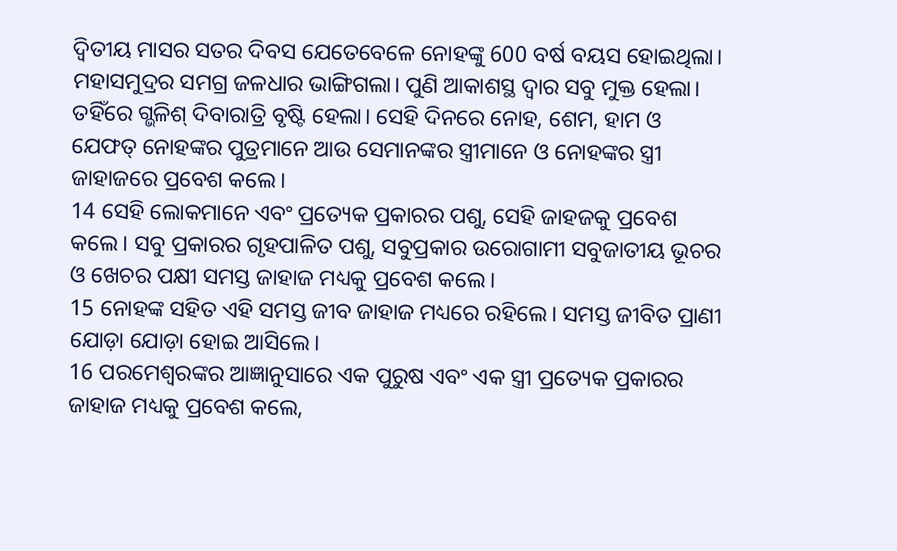ଦ୍ୱିତୀୟ ମାସର ସତର ଦିବସ ଯେତେବେଳେ ନୋହଙ୍କୁ 600 ବର୍ଷ ବୟସ ହୋଇଥିଲା। ମହାସମୁଦ୍ରର ସମଗ୍ର ଜଳଧାର ଭାଙ୍ଗିଗଲା। ପୁଣି ଆକାଶସ୍ଥ ଦ୍ୱାର ସବୁ ମୁକ୍ତ ହେଲା। ତହିଁରେ ଗ୍ଭଳିଶ୍ ଦିବାରାତ୍ରି ବୃଷ୍ଟି ହେଲା। ସେହି ଦିନରେ ନୋହ, ଶେମ, ହାମ ଓ ଯେଫତ୍ ନୋହଙ୍କର ପୁତ୍ରମାନେ ଆଉ ସେମାନଙ୍କର ସ୍ତ୍ରୀମାନେ ଓ ନୋହଙ୍କର ସ୍ତ୍ରୀ ଜାହାଜରେ ପ୍ରବେଶ କଲେ।
14 ସେହି ଲୋକମାନେ ଏବଂ ପ୍ରତ୍ୟେକ ପ୍ରକାରର ପଶୁ, ସେହି ଜାହଜକୁ ପ୍ରବେଶ କଲେ। ସବୁ ପ୍ରକାରର ଗୃହପାଳିତ ପଶୁ, ସବୁପ୍ରକାର ଉରୋଗାମୀ ସବୁଜାତୀୟ ଭୂଚର ଓ ଖେଚର ପକ୍ଷୀ ସମସ୍ତ ଜାହାଜ ମଧ୍ୟକୁ ପ୍ରବେଶ କଲେ।
15 ନୋହଙ୍କ ସହିତ ଏହି ସମସ୍ତ ଜୀବ ଜାହାଜ ମଧ୍ୟରେ ରହିଲେ। ସମସ୍ତ ଜୀବିତ ପ୍ରାଣୀ ଯୋଡ଼ା ଯୋଡ଼ା ହୋଇ ଆସିଲେ।
16 ପରମେଶ୍ୱରଙ୍କର ଆଜ୍ଞାନୁସାରେ ଏକ ପୁରୁଷ ଏବଂ ଏକ ସ୍ତ୍ରୀ ପ୍ରତ୍ୟେକ ପ୍ରକାରର ଜାହାଜ ମଧ୍ୟକୁ ପ୍ରବେଶ କଲେ,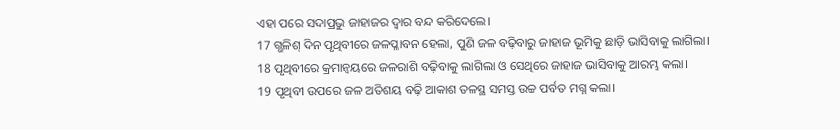ଏହା ପରେ ସଦାପ୍ରଭୁ ଜାହାଜର ଦ୍ୱାର ବନ୍ଦ କରିଦେଲେ।
17 ଗ୍ଭଳିଶ୍ ଦିନ ପୃଥିବୀରେ ଜଳପ୍ଳାବନ ହେଲା, ପୁଣି ଜଳ ବଢ଼ିବାରୁ ଜାହାଜ ଭୂମିକୁ ଛାଡ଼ି ଭାସିବାକୁ ଲାଗିଲା।
18 ପୃଥିବୀରେ କ୍ରମାନ୍ୱୟରେ ଜଳରାଶି ବଢ଼ିବାକୁ ଲାଗିଲା ଓ ସେଥିରେ ଜାହାଜ ଭାସିବାକୁ ଆରମ୍ଭ କଲା।
19 ପୃଥିବୀ ଉପରେ ଜଳ ଅତିଶୟ ବଢ଼ି ଆକାଶ ତଳସ୍ଥ ସମସ୍ତ ଉଚ୍ଚ ପର୍ବତ ମଗ୍ନ କଲା।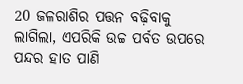20 ଜଳରାଶିର ପତ୍ତନ ବଢ଼ିବାକୁ ଲାଗିଲା, ଏପରିକି ଉଚ୍ଚ ପର୍ବତ ଉପରେ ପନ୍ଦର ହାତ ପାଣି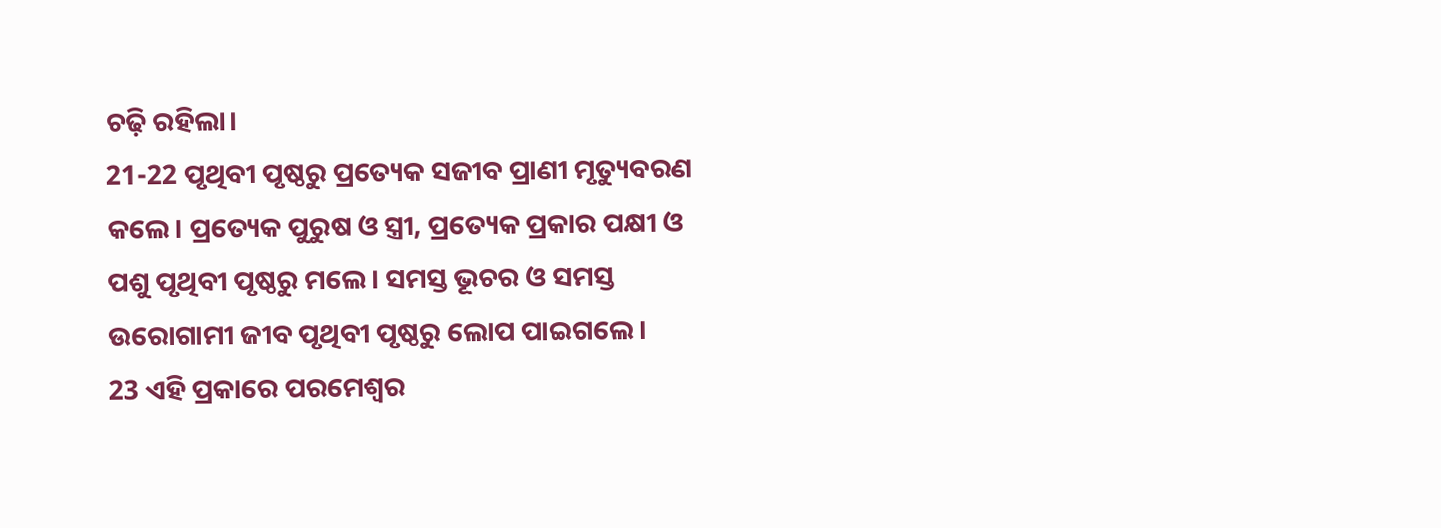ଚଢ଼ି ରହିଲା।
21-22 ପୃଥିବୀ ପୃଷ୍ଠରୁ ପ୍ରତ୍ୟେକ ସଜୀବ ପ୍ରାଣୀ ମୃତ୍ୟୁବରଣ କଲେ। ପ୍ରତ୍ୟେକ ପୁରୁଷ ଓ ସ୍ତ୍ରୀ, ପ୍ରତ୍ୟେକ ପ୍ରକାର ପକ୍ଷୀ ଓ ପଶୁ ପୃଥିବୀ ପୃଷ୍ଠରୁ ମଲେ। ସମସ୍ତ ଭୂଚର ଓ ସମସ୍ତ ଉରୋଗାମୀ ଜୀବ ପୃଥିବୀ ପୃଷ୍ଠରୁ ଲୋପ ପାଇଗଲେ।
23 ଏହି ପ୍ରକାରେ ପରମେଶ୍ୱର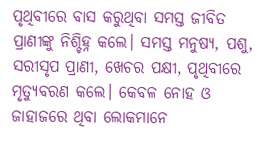ପୃଥିବୀରେ ବାସ କରୁଥିବା ସମସ୍ତ ଜୀବିତ ପ୍ରାଣୀଙ୍କୁ ନିଶ୍ଚିହ୍ନ କଲେ। ସମସ୍ତ ମନୁଷ୍ୟ, ପଶୁ, ସରୀସୃପ ପ୍ରାଣୀ, ଖେଚର ପକ୍ଷୀ, ପୃଥିବୀରେ ମୃତ୍ୟୁବରଣ କଲେ। କେବଳ ନୋହ ଓ ଜାହାଜରେ ଥିବା ଲୋକମାନେ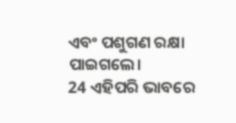ଏବଂ ପଶୁଗଣ ରକ୍ଷା ପାଇଗଲେ।
24 ଏହିପରି ଭାବରେ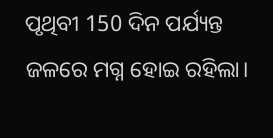ପୃଥିବୀ 150 ଦିନ ପର୍ଯ୍ୟନ୍ତ ଜଳରେ ମଗ୍ନ ହୋଇ ରହିଲା।